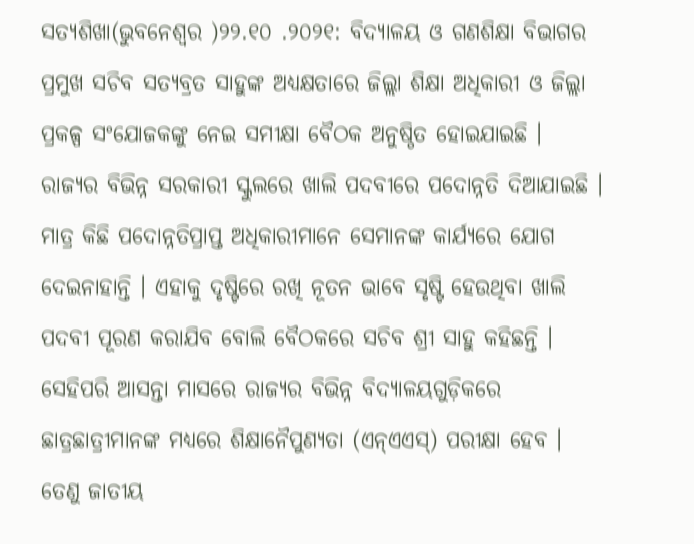ସତ୍ୟଶିଖା(ଭୁବନେଶ୍ୱର )୨୨.୧୦ .୨୦୨୧: ବିଦ୍ୟାଳୟ ଓ ଗଣଶିକ୍ଷା ବିଭାଗର ପ୍ରମୁଖ ସଚିବ ସତ୍ୟବ୍ରତ ସାହୁଙ୍କ ଅଧ୍ୟକ୍ଷତାରେ ଜିଲ୍ଲା ଶିକ୍ଷା ଅଧିକାରୀ ଓ ଜିଲ୍ଲା ପ୍ରକଳ୍ପ ସଂଯୋଜକଙ୍କୁ ନେଇ ସମୀକ୍ଷା ବୈଠକ ଅନୁଷ୍ଠିତ ହୋଇଯାଇଛି । ରାଜ୍ୟର ବିଭିନ୍ନ ସରକାରୀ ସ୍କୁଲରେ ଖାଲି ପଦବୀରେ ପଦୋନ୍ନତି ଦିଆଯାଇଛି । ମାତ୍ର କିଛି ପଦୋନ୍ନତିପ୍ରାପ୍ତ ଅଧିକାରୀମାନେ ସେମାନଙ୍କ କାର୍ଯ୍ୟରେ ଯୋଗ ଦେଇନାହାନ୍ତି । ଏହାକୁ ଦୃଷ୍ଟିରେ ରଖି ନୂତନ ଭାବେ ସୃଷ୍ଟି ହେଉଥିବା ଖାଲି ପଦବୀ ପୂରଣ କରାଯିବ ବୋଲି ବୈଠକରେ ସଚିବ ଶ୍ରୀ ସାହୁ କହିଛନ୍ତି । ସେହିପରି ଆସନ୍ତା ମାସରେ ରାଜ୍ୟର ବିଭିନ୍ନ ବିଦ୍ୟାଳୟଗୁଡ଼ିକରେ ଛାତ୍ରଛାତ୍ରୀମାନଙ୍କ ମଧ୍ୟରେ ଶିକ୍ଷାନୈପୁଣ୍ୟତା (ଏନ୍ଏଏସ୍) ପରୀକ୍ଷା ହେବ ।
ତେଣୁ ଜାତୀୟ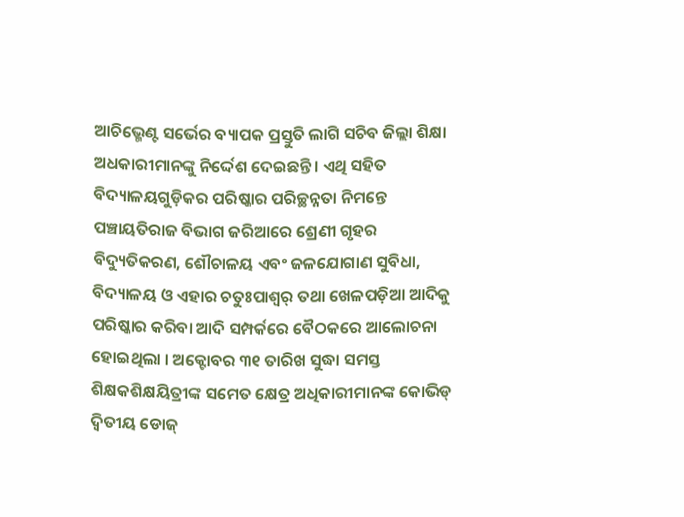ଆଚିଭ୍ମେଣ୍ଟ ସର୍ଭେର ବ୍ୟାପକ ପ୍ରସ୍ତୁତି ଲାଗି ସଚିବ ଜିଲ୍ଲା ଶିକ୍ଷା ଅଧକାରୀମାନଙ୍କୁ ନିର୍ଦ୍ଦେଶ ଦେଇଛନ୍ତି । ଏଥି ସହିତ ବିଦ୍ୟାଳୟଗୁଡ଼ିକର ପରିଷ୍କାର ପରିଚ୍ଛନ୍ନତା ନିମନ୍ତେ ପଞ୍ଚାୟତିରାଜ ବିଭାଗ ଜରିଆରେ ଶ୍ରେଣୀ ଗୃହର ବିଦ୍ୟୁତିକରଣ, ଶୌଚାଳୟ ଏବଂ ଜଳଯୋଗାଣ ସୁବିଧା, ବିଦ୍ୟାଳୟ ଓ ଏହାର ଚତୁଃପାଶ୍ୱର୍ ତଥା ଖେଳପଡ଼ିଆ ଆଦିକୁ ପରିଷ୍କାର କରିବା ଆଦି ସମ୍ପର୍କରେ ବୈଠକରେ ଆଲୋଚନା ହୋଇଥିଲା । ଅକ୍ଟୋବର ୩୧ ତାରିଖ ସୁଦ୍ଧା ସମସ୍ତ ଶିକ୍ଷକଶିକ୍ଷୟିତ୍ରୀଙ୍କ ସମେତ କ୍ଷେତ୍ର ଅଧିକାରୀମାନଙ୍କ କୋଭିଡ୍ ଦ୍ୱିତୀୟ ଡୋଜ୍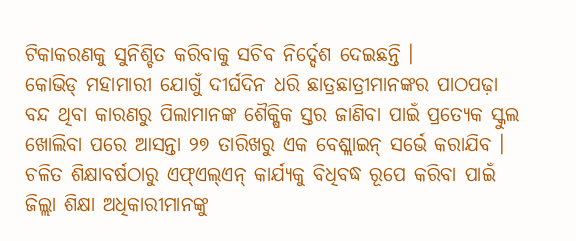ଟିକାକରଣକୁ ସୁନିଶ୍ଚିତ କରିବାକୁ ସଚିବ ନିର୍ଦ୍ଦେଶ ଦେଇଛନ୍ତି ।
କୋଭିଡ୍ ମହାମାରୀ ଯୋଗୁଁ ଦୀର୍ଘଦିନ ଧରି ଛାତ୍ରଛାତ୍ରୀମାନଙ୍କର ପାଠପଢ଼ା ବନ୍ଦ ଥିବା କାରଣରୁ ପିଲାମାନଙ୍କ ଶୈକ୍ଷିକ ସ୍ତର ଜାଣିବା ପାଇଁ ପ୍ରତ୍ୟେକ ସ୍କୁଲ ଖୋଲିବା ପରେ ଆସନ୍ତା ୨୭ ତାରିଖରୁ ଏକ ବେଶ୍ଲାଇନ୍ ସର୍ଭେ କରାଯିବ । ଚଳିତ ଶିକ୍ଷାବର୍ଷଠାରୁ ଏଫ୍ଏଲ୍ଏନ୍ କାର୍ଯ୍ୟକୁ ବିଧିବଦ୍ଧ ରୂପେ କରିବା ପାଇଁ ଜିଲ୍ଲା ଶିକ୍ଷା ଅଧିକାରୀମାନଙ୍କୁ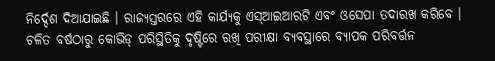ନିର୍ଦ୍ଦେଶ ଦିଆଯାଇଛି । ରାଜ୍ୟସ୍ତରରେ ଏହି କାର୍ଯ୍ୟକୁ ଏସ୍ଆଇଆରଟି ଏବଂ ଓସେପା ତଦାରଖ କରିବେ ।
ଚଳିତ ବର୍ଷଠାରୁ କୋଭିଡ୍ ପରିସ୍ଥିତିକୁ ଦୃଷ୍ଟିରେ ରଖି ପରୀକ୍ଷା ବ୍ୟବସ୍ଥାରେ ବ୍ୟାପକ ପରିବର୍ତ୍ତନ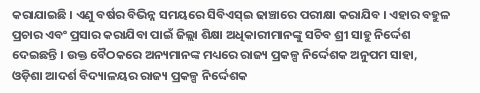କରାଯାଇଛି । ଏଣୁ ବର୍ଷର ବିଭିନ୍ନ ସମୟରେ ସିବିଏସ୍ଇ ଢାଞ୍ଚାରେ ପରୀକ୍ଷା କରାଯିବ । ଏହାର ବହୁଳ ପ୍ରଚାର ଏବଂ ପ୍ରସାର କରାଯିବା ପାଇଁ ଜିଲ୍ଲା ଶିକ୍ଷା ଅଧିକାରୀମାନଙ୍କୁ ସଚିବ ଶ୍ରୀ ସାହୁ ନିର୍ଦ୍ଦେଶ ଦେଇଛନ୍ତି । ଉକ୍ତ ବୈଠକରେ ଅନ୍ୟମାନଙ୍କ ମଧ୍ୟରେ ରାଜ୍ୟ ପ୍ରକଳ୍ପ ନିର୍ଦ୍ଦେଶକ ଅନୁପମ ସାହା, ଓଡ଼ିଶା ଆଦର୍ଶ ବିଦ୍ୟାଳୟର ରାଜ୍ୟ ପ୍ରକଳ୍ପ ନିର୍ଦ୍ଦେଶକ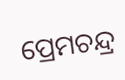ପ୍ରେମଚନ୍ଦ୍ର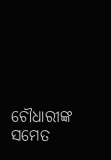ଚୌଧାରୀଙ୍କ ସମେତ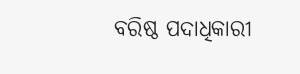ବରିଷ୍ଠ ପଦାଧିକାରୀ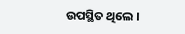ଉପସ୍ଥିତ ଥିଲେ ।